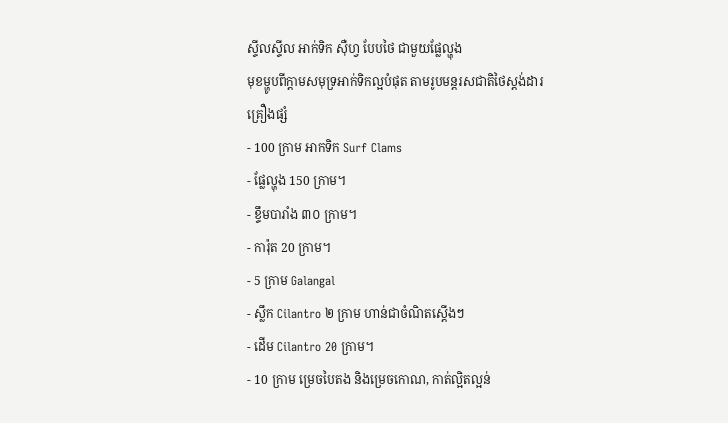ស្ទីលស្ទីល អាក់ទិក ស៊ឺហ្វ បែបថៃ ជាមួយផ្លែល្ហុង
មុខម្ហូបពីក្តាមសមុទ្រអាក់ទិកល្អបំផុត តាមរូបមន្តរសជាតិថៃស្តង់ដារ
គ្រឿងផ្សំ
- 100 ក្រាម អាកទិក Surf Clams
- ផ្លែល្ហុង 150 ក្រាម។
- ខ្ទឹមបារាំង ៣០ ក្រាម។
- ការ៉ុត 20 ក្រាម។
- 5 ក្រាម Galangal
- ស្លឹក Cilantro ២ ក្រាម ហាន់ជាចំណិតស្តើងៗ
- ដើម Cilantro 20 ក្រាម។
- 10 ក្រាម ម្រេចបៃតង និងម្រេចកោណ, កាត់ល្អិតល្អន់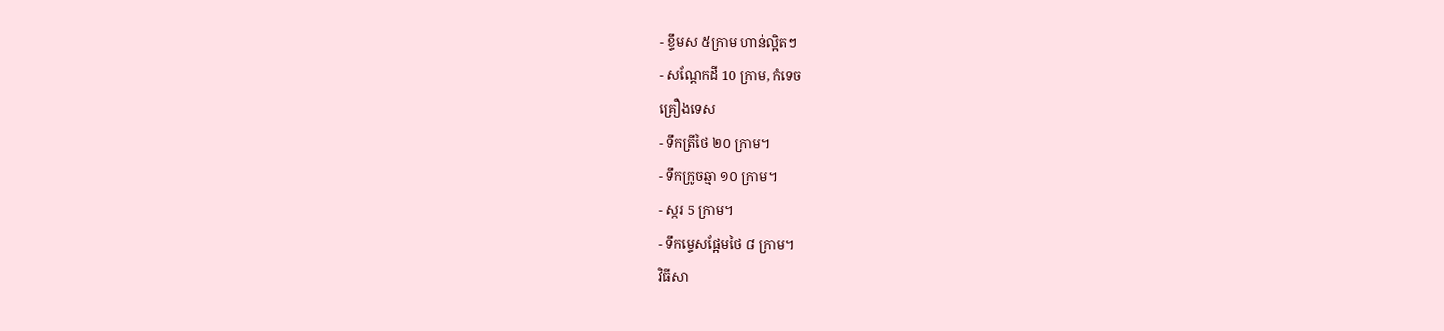- ខ្ទឹមស ៥ក្រាម ហាន់ល្អិតៗ
- សណ្តែកដី 10 ក្រាម, កំទេច
គ្រឿងទេស
- ទឹកត្រីថៃ ២០ ក្រាម។
- ទឹកក្រូចឆ្មា ១០ ក្រាម។
- ស្ករ 5 ក្រាម។
- ទឹកម្ទេសផ្អែមថៃ ៨ ក្រាម។
វិធីសា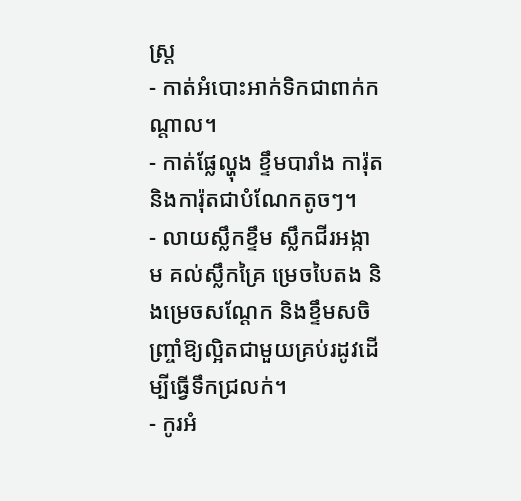ស្រ្ត
- កាត់អំបោះអាក់ទិកជាពាក់កណ្តាល។
- កាត់ផ្លែល្ហុង ខ្ទឹមបារាំង ការ៉ុត និងការ៉ុតជាបំណែកតូចៗ។
- លាយស្លឹកខ្ទឹម ស្លឹកជីរអង្កាម គល់ស្លឹកគ្រៃ ម្រេចបៃតង និងម្រេចសណ្ដែក និងខ្ទឹមសចិញ្ច្រាំឱ្យល្អិតជាមួយគ្រប់រដូវដើម្បីធ្វើទឹកជ្រលក់។
- កូរអំ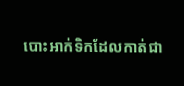បោះអាក់ទិកដែលកាត់ជា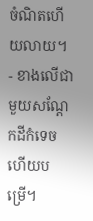ចំណិតហើយលាយ។
- ខាងលើជាមួយសណ្តែកដីកំទេចហើយបម្រើ។